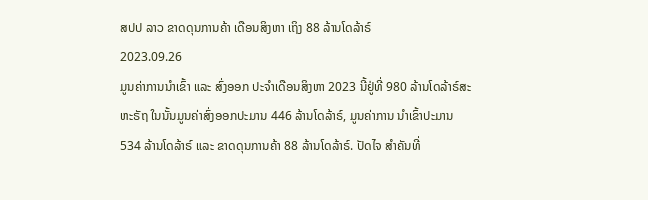ສປປ ລາວ ຂາດດຸນການຄ້າ ເດືອນສິງຫາ ເຖິງ 88 ລ້ານໂດລ້າຣ໌
2023.09.26
ມູນຄ່າການນໍາເຂົ້າ ແລະ ສົ່ງອອກ ປະຈໍາເດືອນສິງຫາ 2023 ນີ້ຢູ່ທີ່ 980 ລ້ານໂດລ້າຣ໌ສະຫະຣັຖ ໃນນັ້ນມູນຄ່າສົ່ງອອກປະມານ 446 ລ້ານໂດລ້າຣ໌, ມູນຄ່າການ ນຳເຂົ້າປະມານ 534 ລ້ານໂດລ້າຣ໌ ແລະ ຂາດດຸນການຄ້າ 88 ລ້ານໂດລ້າຣ໌. ປັດໄຈ ສຳຄັນທີ່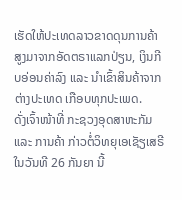ເຮັດໃຫ້ປະເທດລາວຂາດດຸນການຄ້າ ສູງມາຈາກອັດຕຣາແລກປ່ຽນ, ເງິນກີບອ່ອນຄ່າລົງ ແລະ ນໍາເຂົ້າສິນຄ້າຈາກຕ່າງປະເທດ ເກືອບທຸກປະເພດ.
ດັ່ງເຈົ້າໜ້າທີ່ ກະຊວງອຸດສາຫະກັມ ແລະ ການຄ້າ ກ່າວຕໍ່ວິທຍຸເອເຊັຽເສຣີ ໃນວັນທີ 26 ກັນຍາ ນີ້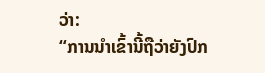ວ່າ:
“ການນຳເຂົ້ານີ້ຖືວ່າຍັງປົກ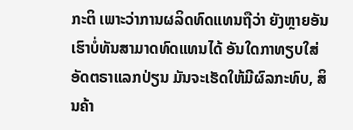ກະຕິ ເພາະວ່າການຜລິດທົດແທນຖືວ່າ ຍັງຫຼາຍອັນເຮົາບໍ່ທັນສາມາດທົດແທນໄດ້ ອັນໃດກາທຽບໃສ່ອັດຕຣາແລກປ່ຽນ ມັນຈະເຮັດໃຫ້ມີຜົລກະທົບ, ສິນຄ້າ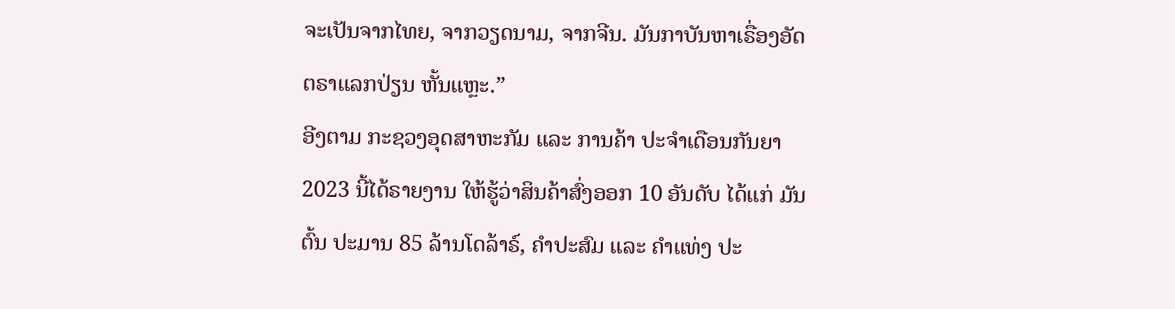ຈະເປັນຈາກໄທຍ, ຈາກວຽດນາມ, ຈາກຈີນ. ມັນກາບັນຫາເຣື່ອງອັດຕຣາແລກປ່ຽນ ຫັ້ນແຫຼະ.”
ອີງຕາມ ກະຊວງອຸດສາຫະກັມ ແລະ ການຄ້າ ປະຈຳເດືອນກັນຍາ 2023 ນີ້ໄດ້ຣາຍງານ ໃຫ້ຮູ້ວ່າສິນຄ້າສົ່ງອອກ 10 ອັນດັບ ໄດ້ແກ່ ມັນຕົ້ນ ປະມານ 85 ລ້ານໂດລ້າຣ໌, ຄຳປະສົມ ແລະ ຄຳແທ່ງ ປະ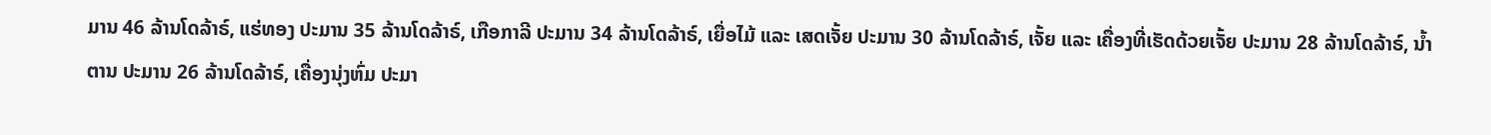ມານ 46 ລ້ານໂດລ້າຣ໌, ແຮ່ທອງ ປະມານ 35 ລ້ານໂດລ້າຣ໌, ເກືອກາລີ ປະມານ 34 ລ້ານໂດລ້າຣ໌, ເຍື່ອໄມ້ ແລະ ເສດເຈັ້ຍ ປະມານ 30 ລ້ານໂດລ້າຣ໌, ເຈັ້ຍ ແລະ ເຄື່ອງທີ່ເຮັດດ້ວຍເຈັ້ຍ ປະມານ 28 ລ້ານໂດລ້າຣ໌, ນໍ້າຕານ ປະມານ 26 ລ້ານໂດລ້າຣ໌, ເຄື່ອງນຸ່ງຫົ່ມ ປະມາ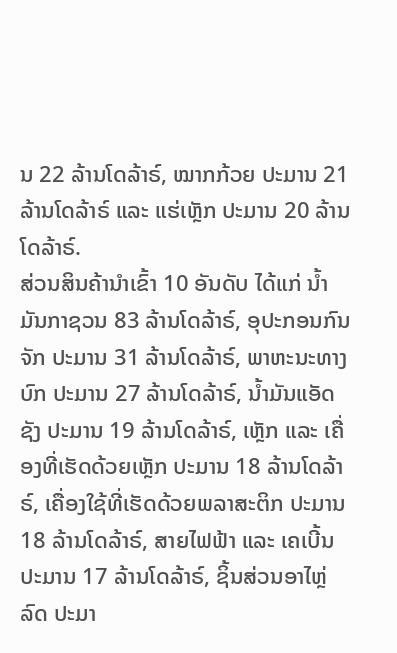ນ 22 ລ້ານໂດລ້າຣ໌, ໝາກກ້ວຍ ປະມານ 21 ລ້ານໂດລ້າຣ໌ ແລະ ແຮ່ເຫຼັກ ປະມານ 20 ລ້ານໂດລ້າຣ໌.
ສ່ວນສິນຄ້ານໍາເຂົ້າ 10 ອັນດັບ ໄດ້ແກ່ ນໍ້າມັນກາຊວນ 83 ລ້ານໂດລ້າຣ໌, ອຸປະກອນກົນຈັກ ປະມານ 31 ລ້ານໂດລ້າຣ໌, ພາຫະນະທາງບົກ ປະມານ 27 ລ້ານໂດລ້າຣ໌, ນ້ຳມັນແອັດຊັງ ປະມານ 19 ລ້ານໂດລ້າຣ໌, ເຫຼັກ ແລະ ເຄື່ອງທີ່ເຮັດດ້ວຍເຫຼັກ ປະມານ 18 ລ້ານໂດລ້າຣ໌, ເຄື່ອງໃຊ້ທີ່ເຮັດດ້ວຍພລາສະຕິກ ປະມານ 18 ລ້ານໂດລ້າຣ໌, ສາຍໄຟຟ້າ ແລະ ເຄເບີ້ນ ປະມານ 17 ລ້ານໂດລ້າຣ໌, ຊິ້ນສ່ວນອາໄຫຼ່ລົດ ປະມາ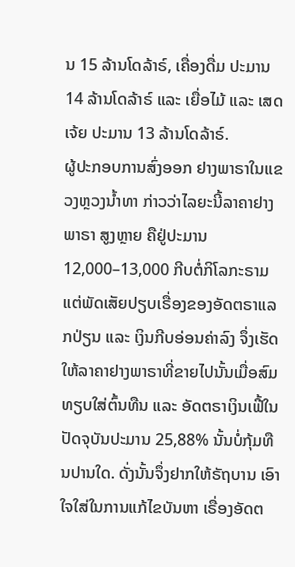ນ 15 ລ້ານໂດລ້າຣ໌, ເຄື່ອງດື່ມ ປະມານ 14 ລ້ານໂດລ້າຣ໌ ແລະ ເຍື່ອໄມ້ ແລະ ເສດເຈ້ຍ ປະມານ 13 ລ້ານໂດລ້າຣ໌.
ຜູ້ປະກອບການສົ່ງອອກ ຢາງພາຣາໃນແຂວງຫຼວງນໍ້າທາ ກ່າວວ່າໄລຍະນີ້ລາຄາຢາງພາຣາ ສູງຫຼາຍ ຄືຢູ່ປະມານ 12,000–13,000 ກີບຕໍ່ກິໂລກະຣາມ ແຕ່ພັດເສັຍປຽບເຣື່ອງຂອງອັດຕຣາແລກປ່ຽນ ແລະ ເງິນກີບອ່ອນຄ່າລົງ ຈຶ່ງເຮັດໃຫ້ລາຄາຢາງພາຣາທີ່ຂາຍໄປນັ້ນເມື່ອສົມທຽບໃສ່ຕົ້ນທືນ ແລະ ອັດຕຣາເງິນເຟີ້ໃນປັດຈຸບັນປະມານ 25,88% ນັ້ນບໍ່ກຸ້ມທືນປານໃດ. ດັ່ງນັ້ນຈຶ່ງຢາກໃຫ້ຣັຖບານ ເອົາໃຈໃສ່ໃນການແກ້ໄຂບັນຫາ ເຣື່ອງອັດຕ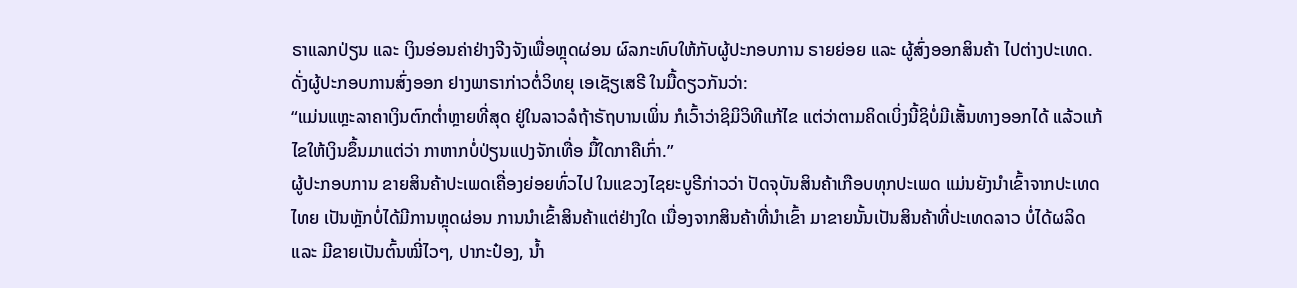ຣາແລກປ່ຽນ ແລະ ເງິນອ່ອນຄ່າຢ່າງຈີງຈັງເພື່ອຫຼຸດຜ່ອນ ຜົລກະທົບໃຫ້ກັບຜູ້ປະກອບການ ຣາຍຍ່ອຍ ແລະ ຜູ້ສົ່ງອອກສິນຄ້າ ໄປຕ່າງປະເທດ.
ດັ່ງຜູ້ປະກອບການສົ່ງອອກ ຢາງພາຣາກ່າວຕໍ່ວິທຍຸ ເອເຊັຽເສຣີ ໃນມື້ດຽວກັນວ່າ:
“ແມ່ນແຫຼະລາຄາເງິນຕົກຕໍ່າຫຼາຍທີ່ສຸດ ຢູ່ໃນລາວລໍຖ້າຣັຖບານເພິ່ນ ກໍເວົ້າວ່າຊິມິວິທີແກ້ໄຂ ແຕ່ວ່າຕາມຄິດເບິ່ງນີ້ຊິບໍ່ມີເສັ້ນທາງອອກໄດ້ ແລ້ວແກ້ໄຂໃຫ້ເງິນຂຶ້ນມາແຕ່ວ່າ ກາຫາກບໍ່ປ່ຽນແປງຈັກເທື່ອ ມື້ໃດກາຄືເກົ່າ.”
ຜູ້ປະກອບການ ຂາຍສິນຄ້າປະເພດເຄື່ອງຍ່ອຍທົ່ວໄປ ໃນແຂວງໄຊຍະບູຣີກ່າວວ່າ ປັດຈຸບັນສິນຄ້າເກືອບທຸກປະເພດ ແມ່ນຍັງນຳເຂົ້າຈາກປະເທດໄທຍ ເປັນຫຼັກບໍ່ໄດ້ມີການຫຼຸດຜ່ອນ ການນຳເຂົ້າສິນຄ້າແຕ່ຢ່າງໃດ ເນື່ອງຈາກສິນຄ້າທີ່ນຳເຂົ້າ ມາຂາຍນັ້ນເປັນສິນຄ້າທີ່ປະເທດລາວ ບໍ່ໄດ້ຜລິດ ແລະ ມີຂາຍເປັນຕົ້ນໝີ່ໄວໆ, ປາກະປ໋ອງ, ນໍ້າ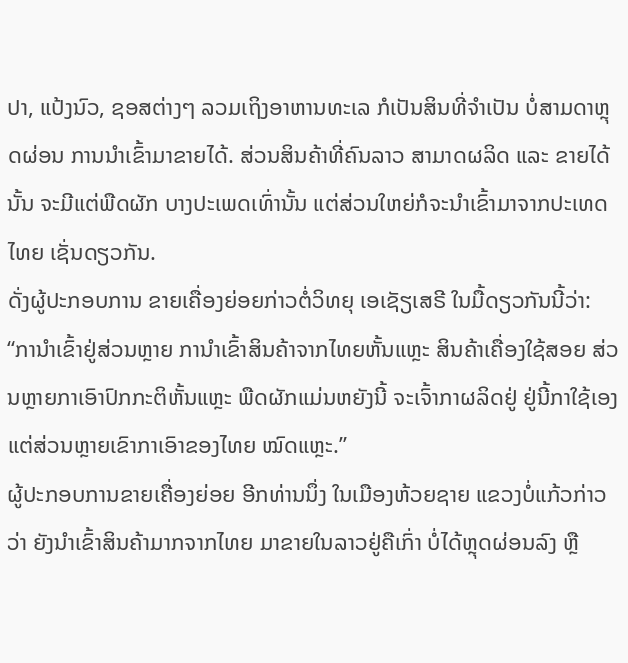ປາ, ແປ້ງນົວ, ຊອສຕ່າງໆ ລວມເຖິງອາຫານທະເລ ກໍເປັນສິນທີ່ຈຳເປັນ ບໍ່ສາມດາຫຼຸດຜ່ອນ ການນຳເຂົ້າມາຂາຍໄດ້. ສ່ວນສິນຄ້າທີ່ຄົນລາວ ສາມາດຜລິດ ແລະ ຂາຍໄດ້ນັ້ນ ຈະມີແຕ່ພືດຜັກ ບາງປະເພດເທົ່ານັ້ນ ແຕ່ສ່ວນໃຫຍ່ກໍຈະນໍາເຂົ້າມາຈາກປະເທດໄທຍ ເຊັ່ນດຽວກັນ.
ດັ່ງຜູ້ປະກອບການ ຂາຍເຄື່ອງຍ່ອຍກ່າວຕໍ່ວິທຍຸ ເອເຊັຽເສຣີ ໃນມື້ດຽວກັນນີ້ວ່າ:
“ການຳເຂົ້າຢູ່ສ່ວນຫຼາຍ ການຳເຂົ້າສິນຄ້າຈາກໄທຍຫັ້ນແຫຼະ ສິນຄ້າເຄື່ອງໃຊ້ສອຍ ສ່ວນຫຼາຍກາເອົາປົກກະຕິຫັ້ນແຫຼະ ພືດຜັກແມ່ນຫຍັງນີ້ ຈະເຈົ້າກາຜລິດຢູ່ ຢູ່ນີ້ກາໃຊ້ເອງ ແຕ່ສ່ວນຫຼາຍເຂົາກາເອົາຂອງໄທຍ ໝົດແຫຼະ.”
ຜູ້ປະກອບການຂາຍເຄື່ອງຍ່ອຍ ອີກທ່ານນຶ່ງ ໃນເມືອງຫ້ວຍຊາຍ ແຂວງບໍ່ແກ້ວກ່າວວ່າ ຍັງນຳເຂົ້າສິນຄ້າມາກຈາກໄທຍ ມາຂາຍໃນລາວຢູ່ຄືເກົ່າ ບໍ່ໄດ້ຫຼຸດຜ່ອນລົງ ຫຼື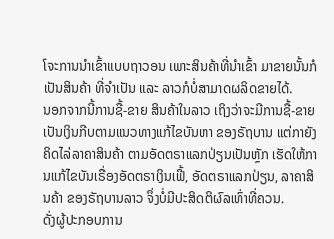ໂຈະການນຳເຂົ້າແບບຖາວອນ ເພາະສິນຄ້າທີ່ນຳເຂົ້າ ມາຂາຍນັ້ນກໍເປັນສິນຄ້າ ທີ່ຈຳເປັນ ແລະ ລາວກໍບໍ່ສາມາດຜລິດຂາຍໄດ້.
ນອກຈາກນີ້ການຊື້-ຂາຍ ສິນຄ້າໃນລາວ ເຖິງວ່າຈະມີການຊື້-ຂາຍ ເປັນເງິນກີບຕາມແນວທາງແກ້ໄຂບັນຫາ ຂອງຣັຖບານ ແຕ່ກາຍັງຄິດໄລ່ລາຄາສິນຄ້າ ຕາມອັດຕຣາແລກປ່ຽນເປັນຫຼັກ ເຮັດໃຫ້ການແກ້ໄຂບັນເຣື່ອງອັດຕຣາເງິນເຟີ້, ອັດຕຣາແລກປ່ຽນ, ລາຄາສິນຄ້າ ຂອງຣັຖບານລາວ ຈຶ່ງບໍ່ມີປະສິດຕິຜົລເທົ່າທີ່ຄວນ.
ດັ່ງຜູ້ປະກອບການ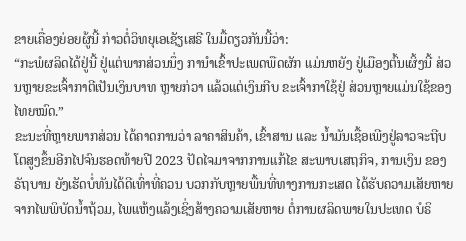ຂາຍເຄື່ອງຍ່ອຍຜູ້ນີ້ ກ່າວຕໍ່ວິທຍຸເອເຊັຽເສຣີ ໃນມື້ດຽວກັນນີ້ວ່າ:
“ກະພໍຜລິດໄດ້ຢູ່ນີ້ ຢູ່ແຕ່ພາກສ່ວນນຶ່ງ ການໍາເຂົ້າປະເພດພືດຜັກ ແມ່ນຫຍັງ ຢູ່ເມືອງຕົ້ນເຜິ້ງນີ້ ສ່ວນຫຼາຍຂະເຈົ້າກາຕີເປັນເງິນບາທ ຫຼາຍກ່ວາ ແລ້ວແຕ່ເງິນກີບ ຂະເຈົ້າກາໃຊ້ຢູ່ ສ່ວນຫຼາຍແມ່ນໃຊ້ຂອງໄທຍໝົດ.”
ຂະນະທີ່ຫຼາຍພາກສ່ວນ ໄດ້ຄາດການວ່າ ລາຄາສິນຄ້າ, ເຂົ້າສານ ແລະ ນໍ້າມັນເຊື້ອເພີງຢູ່ລາວຈະຖີບໂຕສູງຂຶ້ນອີກໄປຈົນຮອດທ້າຍປີ 2023 ປັດໄຈມາຈາກການແກ້ໄຂ ສະພາບເສຖກິຈ, ການເງິນ ຂອງຣັຖບານ ຍັງເຮັດບໍ່ທັນໄດ້ດີເທົ່າທີ່ຄວນ ບວກກັບຫຼາຍພື້ນທີ່ທາງການກະເສດ ໄດ້ຮັບຄວາມເສັຍຫາຍຈາກໄພພິບັດນໍ້າຖ້ວມ, ໄພແຫ້ງແລ້ງເຊິ່ງສ້າງຄວາມເສັຍຫາຍ ຕໍ່ການຜລິດພາຍໃນປະເທດ ບໍຣິ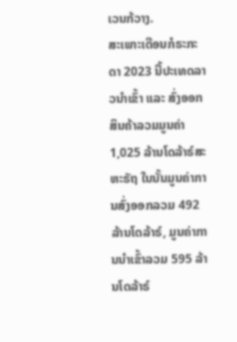ເວນກ້ວາງ.
ສະເພາະເດືອນກໍຣະກະດາ 2023 ນີ້ປະເທດລາວນໍາເຂົ້າ ແລະ ສົ່ງອອກສິນຄ້າລວມມູນຄ່າ 1,025 ລ້ານໂດລ້າຣ໌ສະຫະຣັຖ ໃນນັ້ນມູນຄ່າການສົ່ງອອກລວມ 492 ລ້ານໂດລ້າຣ໌, ມູນຄ່າການນຳເຂົ້າລວມ 595 ລ້ານໂດລ້າຣ໌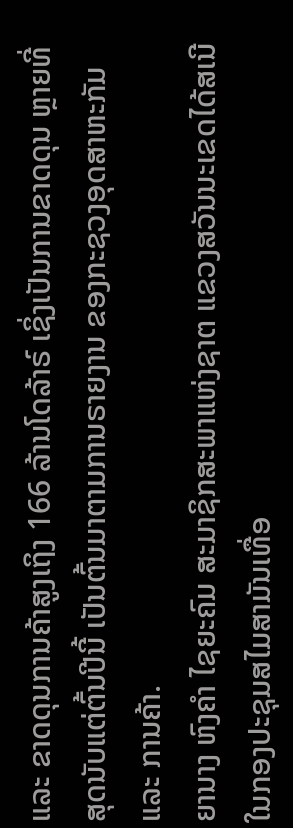ແລະ ຂາດດຸນການຄ້າສູງເຖິງ 166 ລ້ານໂດລ້າຣ໌ ເຊິ່ງເປັນການຂາດດຸນ ຫຼາຍທີ່ສຸດນັບແຕ່ຕົ້ນປີນີ້ ເປັນຕົ້ນມາຕາມການຣາຍງານ ຂອງກະຊວງອຸດສາຫະກັມ ແລະ ການຄ້າ.
ຍານາງ ຫົງຄໍາ ໄຊຍະຄົມ ສະມາຊິກສະພາແຫ່ງຊາຕ ແຂວງສວັນນະເຂດໄດ້ສເນີ ໃນກອງປະຊຸມສໄມສາມັນເທື່ອ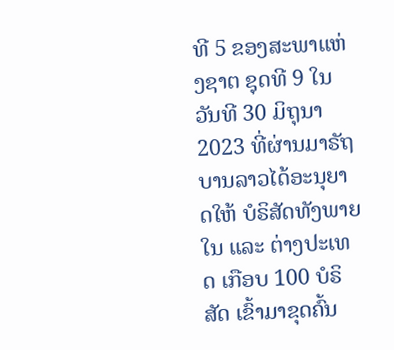ທີ 5 ຂອງສະພາແຫ່ງຊາຕ ຊຸດທີ 9 ໃນວັນທີ 30 ມິຖຸນາ 2023 ທີ່ຜ່ານມາຣັຖບານລາວໄດ້ອະນຸຍາດໃຫ້ ບໍຣິສັດທັງພາຍໃນ ແລະ ຕ່າງປະເທດ ເກືອບ 100 ບໍຣິສັດ ເຂົ້າມາຂຸດຄົ້ນ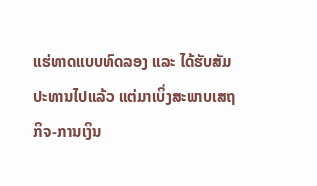ແຮ່ທາດແບບທົດລອງ ແລະ ໄດ້ຮັບສັມປະທານໄປແລ້ວ ແຕ່ມາເບິ່ງສະພາບເສຖກິຈ-ການເງິນ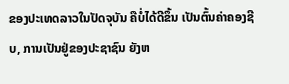ຂອງປະເທດລາວໃນປັດຈຸບັນ ຄືບໍ່ໄດ້ດີຂຶ້ນ ເປັນຕົ້ນຄ່າຄອງຊີບ, ການເປັນຢູ່ຂອງປະຊາຊົນ ຍັງຫ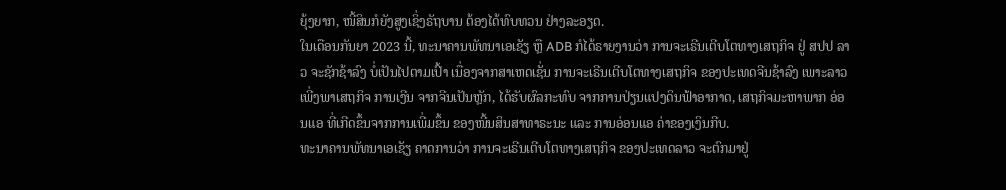ຍຸ້ງຍາກ, ໜີ້ສິນກໍຍັງສູງເຊິ່ງຣັຖບານ ຕ້ອງໄດ້ທົບທວນ ຢ່າງລະອຽດ.
ໃນເດືອນກັນຍາ 2023 ນີ້, ທະນາຄານພັທນາເອເຊັຽ ຫຼື ADB ກໍໄດ້ຣາຍງານວ່າ ການຈະເຣີນເຕີບໂຕທາງເສຖກິຈ ຢູ່ ສປປ ລາວ ຈະຊັກຊ້າລົງ ບໍ່ເປັນໄປຕາມເປົ້າ ເນື່ອງຈາກສາເຫດເຊັ່ນ ການຈະເຣີນເຕີບໂຕທາງເສຖກິຈ ຂອງປະເທດຈີນຊ້າລົງ ເພາະລາວເພີ່ງພາເສຖກິຈ ການເງີນ ຈາກຈີນເປັນຫຼັກ, ໄດ້ຮັບຜົລກະທົບ ຈາກການປ່ຽນແປງດິນຟ້າອາກາດ, ເສຖກິຈມະຫາພາກ ອ່ອນແອ ທີ່ເກີດຂຶ້ນຈາກການເພີ່ມຂຶ້ນ ຂອງໜີ້ນສິນສາທາຣະນະ ແລະ ການອ່ອນແອ ຄ່າຂອງເງິນກີບ.
ທະນາຄານພັທນາເອເຊັຽ ຄາດການວ່າ ການຈະເຣີນເຕີບໂຕທາງເສຖກິຈ ຂອງປະເທດລາວ ຈະຕົກມາຢູ່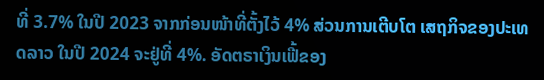ທີ່ 3.7% ໃນປີ 2023 ຈາກກ່ອນໜ້າທີ່ຕັ້ງໄວ້ 4% ສ່ວນການເຕີບໂຕ ເສຖກິຈຂອງປະເທດລາວ ໃນປີ 2024 ຈະຢູ່ທີ່ 4%. ອັດຕຣາເງິນເຟີ້ຂອງ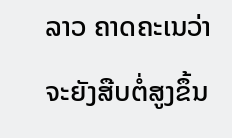ລາວ ຄາດຄະເນວ່າ ຈະຍັງສືບຕໍ່ສູງຂຶ້ນ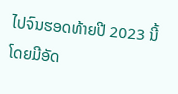ໄປຈົນຮອດທ້າຍປີ 2023 ນີ້ໂດຍມີອັດ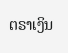ຕຣາເງິນ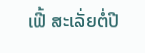ເຟີ້ ສະເລັ່ຍຕໍ່ປີ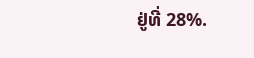ຢູ່ທີ່ 28%.